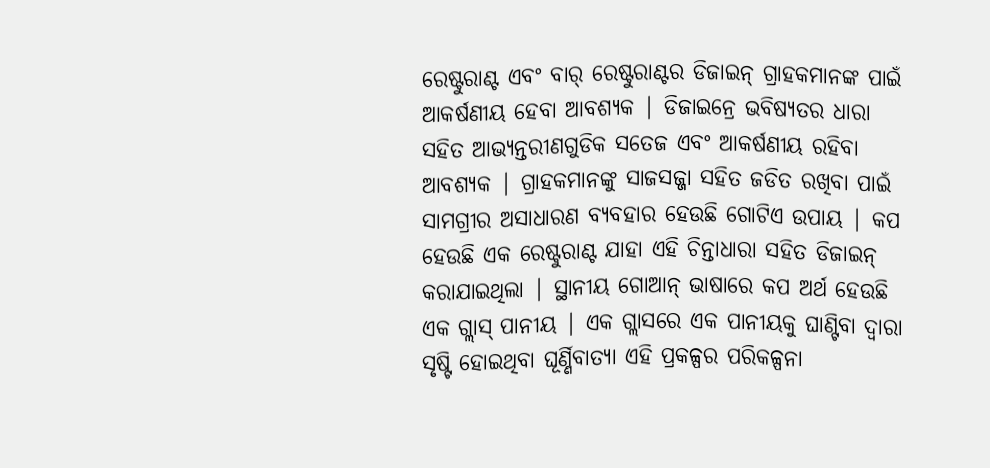ରେଷ୍ଟୁରାଣ୍ଟ ଏବଂ ବାର୍ ରେଷ୍ଟୁରାଣ୍ଟର ଡିଜାଇନ୍ ଗ୍ରାହକମାନଙ୍କ ପାଇଁ ଆକର୍ଷଣୀୟ ହେବା ଆବଶ୍ୟକ | ଡିଜାଇନ୍ରେ ଭବିଷ୍ୟତର ଧାରା ସହିତ ଆଭ୍ୟନ୍ତରୀଣଗୁଡିକ ସତେଜ ଏବଂ ଆକର୍ଷଣୀୟ ରହିବା ଆବଶ୍ୟକ | ଗ୍ରାହକମାନଙ୍କୁ ସାଜସଜ୍ଜା ସହିତ ଜଡିତ ରଖିବା ପାଇଁ ସାମଗ୍ରୀର ଅସାଧାରଣ ବ୍ୟବହାର ହେଉଛି ଗୋଟିଏ ଉପାୟ | କପ ହେଉଛି ଏକ ରେଷ୍ଟୁରାଣ୍ଟ ଯାହା ଏହି ଚିନ୍ତାଧାରା ସହିତ ଡିଜାଇନ୍ କରାଯାଇଥିଲା | ସ୍ଥାନୀୟ ଗୋଆନ୍ ଭାଷାରେ କପ ଅର୍ଥ ହେଉଛି ଏକ ଗ୍ଲାସ୍ ପାନୀୟ | ଏକ ଗ୍ଲାସରେ ଏକ ପାନୀୟକୁ ଘାଣ୍ଟିବା ଦ୍ୱାରା ସୃଷ୍ଟି ହୋଇଥିବା ଘୂର୍ଣ୍ଣିବାତ୍ୟା ଏହି ପ୍ରକଳ୍ପର ପରିକଳ୍ପନା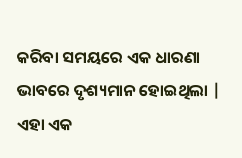କରିବା ସମୟରେ ଏକ ଧାରଣା ଭାବରେ ଦୃଶ୍ୟମାନ ହୋଇଥିଲା | ଏହା ଏକ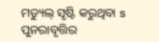ମଡ୍ୟୁଲ୍ ସୃଷ୍ଟି କରୁଥିବା s ପୁନରାବୃତ୍ତିର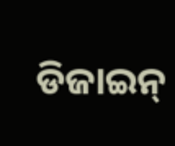ଡିଜାଇନ୍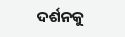ଦର୍ଶନକୁ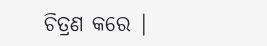ଚିତ୍ରଣ କରେ |